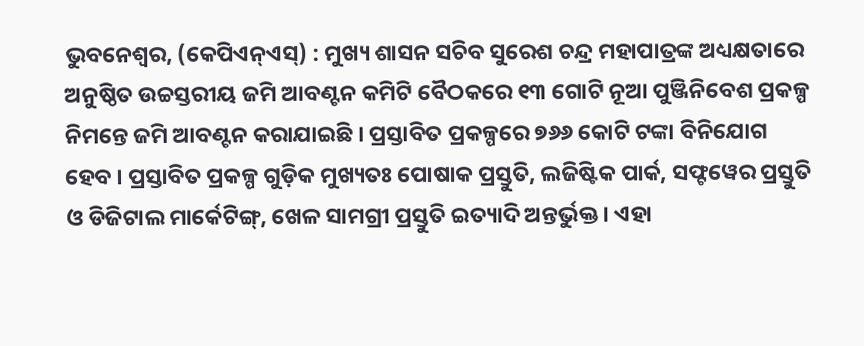ଭୁବନେଶ୍ୱର, (କେପିଏନ୍ଏସ୍) : ମୁଖ୍ୟ ଶାସନ ସଚିବ ସୁରେଶ ଚନ୍ଦ୍ର ମହାପାତ୍ରଙ୍କ ଅଧ୍ୟକ୍ଷତାରେ ଅନୁଷ୍ଠିତ ଉଚ୍ଚସ୍ତରୀୟ ଜମି ଆବଣ୍ଟନ କମିଟି ବୈଠକରେ ୧୩ ଗୋଟି ନୂଆ ପୁଞ୍ଜିନିବେଶ ପ୍ରକଳ୍ପ ନିମନ୍ତେ ଜମି ଆବଣ୍ଟନ କରାଯାଇଛି । ପ୍ରସ୍ତାବିତ ପ୍ରକଳ୍ପରେ ୭୬୬ କୋଟି ଟଙ୍କା ବିନିଯୋଗ ହେବ । ପ୍ରସ୍ତାବିତ ପ୍ରକଳ୍ପ ଗୁଡ଼ିକ ମୁଖ୍ୟତଃ ପୋଷାକ ପ୍ରସ୍ତୁତି, ଲଜିଷ୍ଟିକ ପାର୍କ, ସଫ୍ଟୱେର ପ୍ରସ୍ତୁତି ଓ ଡିଜିଟାଲ ମାର୍କେଟିଙ୍ଗ୍, ଖେଳ ସାମଗ୍ରୀ ପ୍ରସ୍ତୁତି ଇତ୍ୟାଦି ଅନ୍ତର୍ଭୁକ୍ତ । ଏହା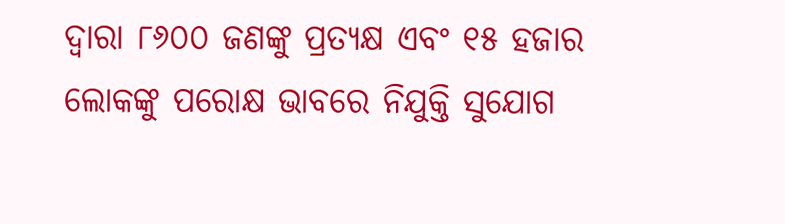ଦ୍ୱାରା ୮୬୦୦ ଜଣଙ୍କୁ ପ୍ରତ୍ୟକ୍ଷ ଏବଂ ୧୫ ହଜାର ଲୋକଙ୍କୁ ପରୋକ୍ଷ ଭାବରେ ନିଯୁକ୍ତି ସୁଯୋଗ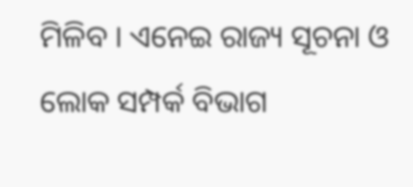ମିଳିବ । ଏନେଇ ରାଜ୍ୟ ସୂଚନା ଓ ଲୋକ ସମ୍ପର୍କ ବିଭାଗ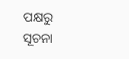ପକ୍ଷରୁ ସୂଚନା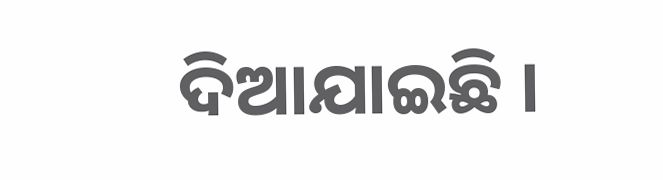ଦିଆଯାଇଛି ।